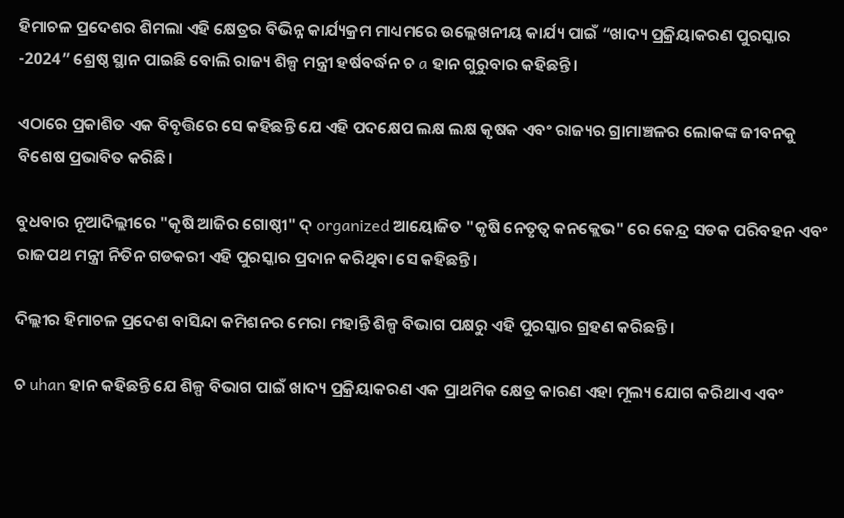ହିମାଚଳ ପ୍ରଦେଶର ଶିମଲା ଏହି କ୍ଷେତ୍ରର ବିଭିନ୍ନ କାର୍ଯ୍ୟକ୍ରମ ମାଧ୍ୟମରେ ଉଲ୍ଲେଖନୀୟ କାର୍ଯ୍ୟ ପାଇଁ “ଖାଦ୍ୟ ପ୍ରକ୍ରିୟାକରଣ ପୁରସ୍କାର -2024” ଶ୍ରେଷ୍ଠ ସ୍ଥାନ ପାଇଛି ବୋଲି ରାଜ୍ୟ ଶିଳ୍ପ ମନ୍ତ୍ରୀ ହର୍ଷବର୍ଦ୍ଧନ ଚ a ହାନ ଗୁରୁବାର କହିଛନ୍ତି।

ଏଠାରେ ପ୍ରକାଶିତ ଏକ ବିବୃତ୍ତିରେ ସେ କହିଛନ୍ତି ଯେ ଏହି ପଦକ୍ଷେପ ଲକ୍ଷ ଲକ୍ଷ କୃଷକ ଏବଂ ରାଜ୍ୟର ଗ୍ରାମାଞ୍ଚଳର ଲୋକଙ୍କ ଜୀବନକୁ ବିଶେଷ ପ୍ରଭାବିତ କରିଛି।

ବୁଧବାର ନୂଆଦିଲ୍ଲୀରେ "କୃଷି ଆଜିର ଗୋଷ୍ଠୀ" ଦ୍ organized ଆୟୋଜିତ "କୃଷି ନେତୃତ୍ୱ କନକ୍ଲେଭ" ରେ କେନ୍ଦ୍ର ସଡକ ପରିବହନ ଏବଂ ରାଜପଥ ମନ୍ତ୍ରୀ ନିତିନ ଗଡକରୀ ଏହି ପୁରସ୍କାର ପ୍ରଦାନ କରିଥିବା ସେ କହିଛନ୍ତି।

ଦିଲ୍ଲୀର ହିମାଚଳ ପ୍ରଦେଶ ବାସିନ୍ଦା କମିଶନର ମେରା ମହାନ୍ତି ଶିଳ୍ପ ବିଭାଗ ପକ୍ଷରୁ ଏହି ପୁରସ୍କାର ଗ୍ରହଣ କରିଛନ୍ତି।

ଚ uhan ହାନ କହିଛନ୍ତି ଯେ ଶିଳ୍ପ ବିଭାଗ ପାଇଁ ଖାଦ୍ୟ ପ୍ରକ୍ରିୟାକରଣ ଏକ ପ୍ରାଥମିକ କ୍ଷେତ୍ର କାରଣ ଏହା ମୂଲ୍ୟ ଯୋଗ କରିଥାଏ ଏବଂ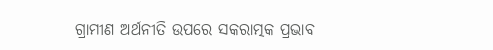ଗ୍ରାମୀଣ ଅର୍ଥନୀତି ଉପରେ ସକରାତ୍ମକ ପ୍ରଭାବ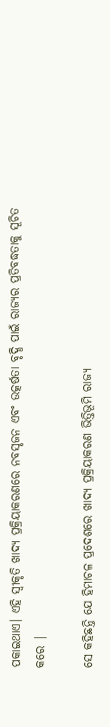ପକାଇଥାଏ। ଏହି ସ୍ୱୀକୃତି ଖାଦ୍ୟ ପ୍ରକ୍ରିୟାକରଣରେ ନବସୃଜନ ଏବଂ ଉତ୍କର୍ଷତା ବୃଦ୍ଧି ପାଇଁ ରାଜ୍ୟର ପ୍ରତିବଦ୍ଧତାକୁ ସୂଚିତ କରେ |

ସେ କହିଛନ୍ତି ଯେ ହିମାଚଳ ପ୍ରଦେଶରେ ଖାଦ୍ୟ ପ୍ରକ୍ରିୟାକରଣ ଭିତ୍ତିଭୂମି ରାଜ୍ୟ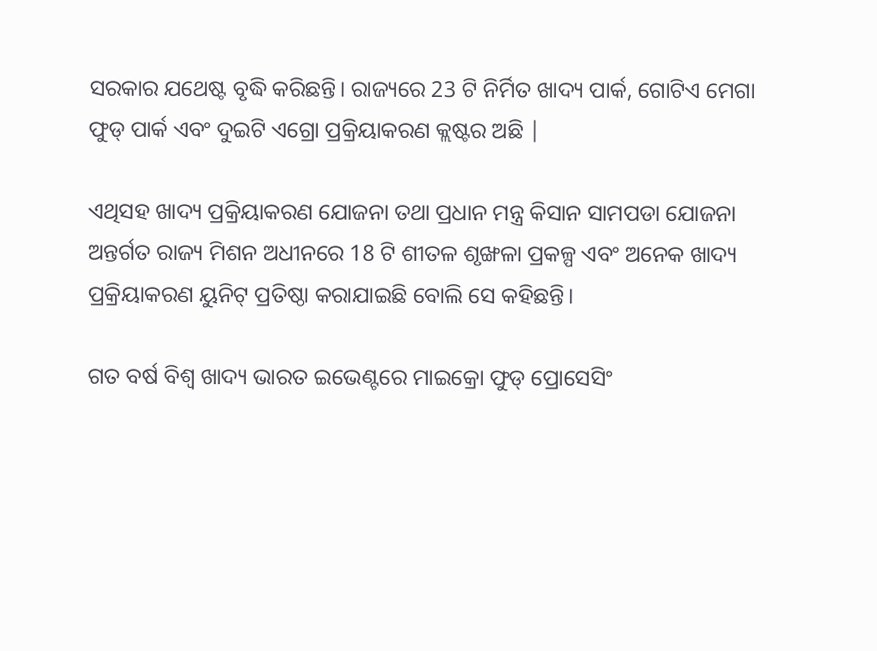ସରକାର ଯଥେଷ୍ଟ ବୃଦ୍ଧି କରିଛନ୍ତି। ରାଜ୍ୟରେ 23 ଟି ନିର୍ମିତ ଖାଦ୍ୟ ପାର୍କ, ଗୋଟିଏ ମେଗା ଫୁଡ୍ ପାର୍କ ଏବଂ ଦୁଇଟି ଏଗ୍ରୋ ପ୍ରକ୍ରିୟାକରଣ କ୍ଲଷ୍ଟର ଅଛି |

ଏଥିସହ ଖାଦ୍ୟ ପ୍ରକ୍ରିୟାକରଣ ଯୋଜନା ତଥା ପ୍ରଧାନ ମନ୍ତ୍ର କିସାନ ସାମପଡା ଯୋଜନା ଅନ୍ତର୍ଗତ ରାଜ୍ୟ ମିଶନ ଅଧୀନରେ 18 ଟି ଶୀତଳ ଶୃଙ୍ଖଳା ପ୍ରକଳ୍ପ ଏବଂ ଅନେକ ଖାଦ୍ୟ ପ୍ରକ୍ରିୟାକରଣ ୟୁନିଟ୍ ପ୍ରତିଷ୍ଠା କରାଯାଇଛି ବୋଲି ସେ କହିଛନ୍ତି।

ଗତ ବର୍ଷ ବିଶ୍ୱ ଖାଦ୍ୟ ଭାରତ ଇଭେଣ୍ଟରେ ମାଇକ୍ରୋ ଫୁଡ୍ ପ୍ରୋସେସିଂ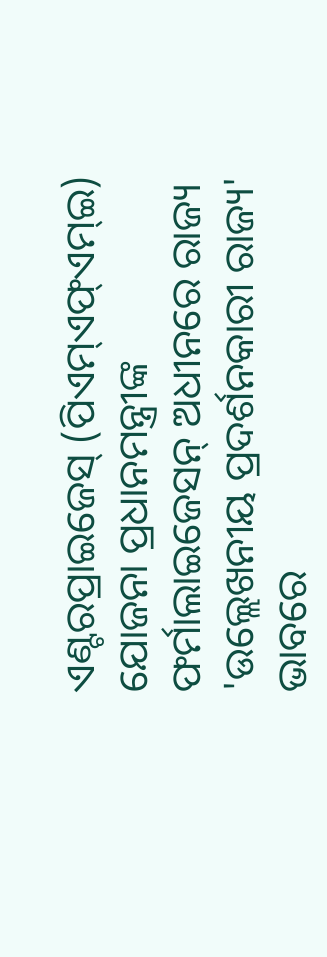ଏଣ୍ଟରପ୍ରାଇଜେସ୍ (ପିଏମ୍ଏଫ୍ଏମ୍ଇ) ଯୋଜନା ପ୍ରଧାନମନ୍ତ୍ରୀଙ୍କ ଫର୍ମାଲାଇଜେସନ୍ ଅଧୀନରେ ରାଜ୍ୟ 'ଉଲ୍ଲେଖନୀୟ ପ୍ରଦର୍ଶନକାରୀ ରାଜ୍ୟ' ଭାବରେ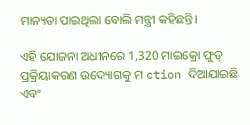ମାନ୍ୟତା ପାଇଥିଲା ବୋଲି ମନ୍ତ୍ରୀ କହିଛନ୍ତି।

ଏହି ଯୋଜନା ଅଧୀନରେ 1,320 ମାଇକ୍ରୋ ଫୁଡ୍ ପ୍ରକ୍ରିୟାକରଣ ଉଦ୍ୟୋଗକୁ ମ ction ଦିଆଯାଇଛି ଏବଂ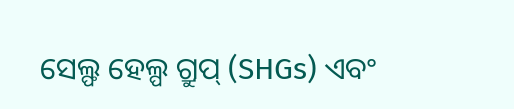ସେଲ୍ଫ ହେଲ୍ପ ଗ୍ରୁପ୍ (SHGs) ଏବଂ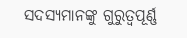ସଦସ୍ୟମାନଙ୍କୁ ଗୁରୁତ୍ୱପୂର୍ଣ୍ଣ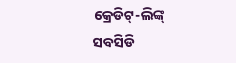କ୍ରେଡିଟ୍-ଲିଙ୍କ୍ ସବସିଡି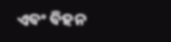ଏବଂ ବିହନ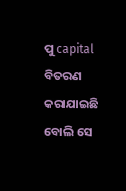ପୁ capital ବିତରଣ କରାଯାଇଛି ବୋଲି ସେ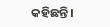କହିଛନ୍ତି।